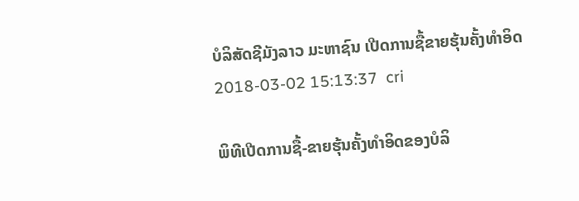ບໍລິສັດຊີມັງລາວ ມະຫາຊົນ ເປີດການຊື້ຂາຍຮຸ້ນຄັ້ງທຳອິດ
2018-03-02 15:13:37  cri

ພິທີເປີດການຊື້-ຂາຍຮຸ້ນຄັ້ງທຳອິດຂອງບໍລິ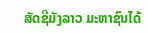ສັດຊີມັງລາວ ມະຫາຊົນໄດ້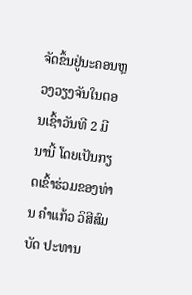ຈັດຂຶ້ນຢູ່ນະຄອນຫຼວງວຽງຈັນໃນຕອນເຊົ້າວັນທີ 2 ມີນານີ້ ໂດຍເປັນກຽດເຂົ້າຮ່ວມຂອງທ່ານ ຄໍາແກ້ວ ວິສີສົມບັດ ປະທານ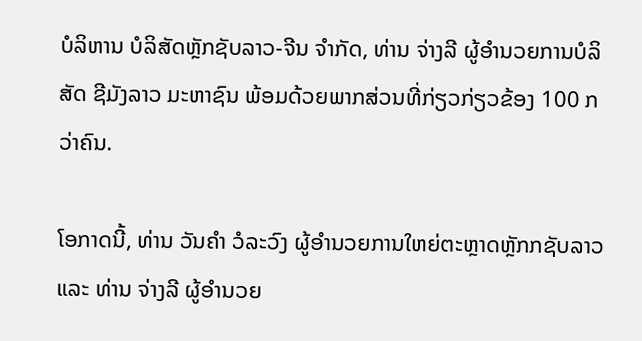ບໍລິຫານ ບໍລິສັດຫຼັກຊັບລາວ-ຈີນ ຈໍາກັດ, ທ່ານ ຈ່າງລີ ຜູ້ອຳນວຍການບໍລິສັດ ຊີມັງລາວ ມະຫາຊົນ ພ້ອມດ້ວຍພາກສ່ວນທີ່ກ່ຽວກ່ຽວຂ້ອງ 100 ກວ່າຄົນ.

ໂອກາດນີ້, ທ່ານ ວັນຄໍາ ວໍລະວົງ ຜູ້ອໍານວຍການໃຫຍ່ຕະຫຼາດຫຼັກກຊັບລາວ ແລະ ທ່ານ ຈ່າງລີ ຜູ້ອຳນວຍ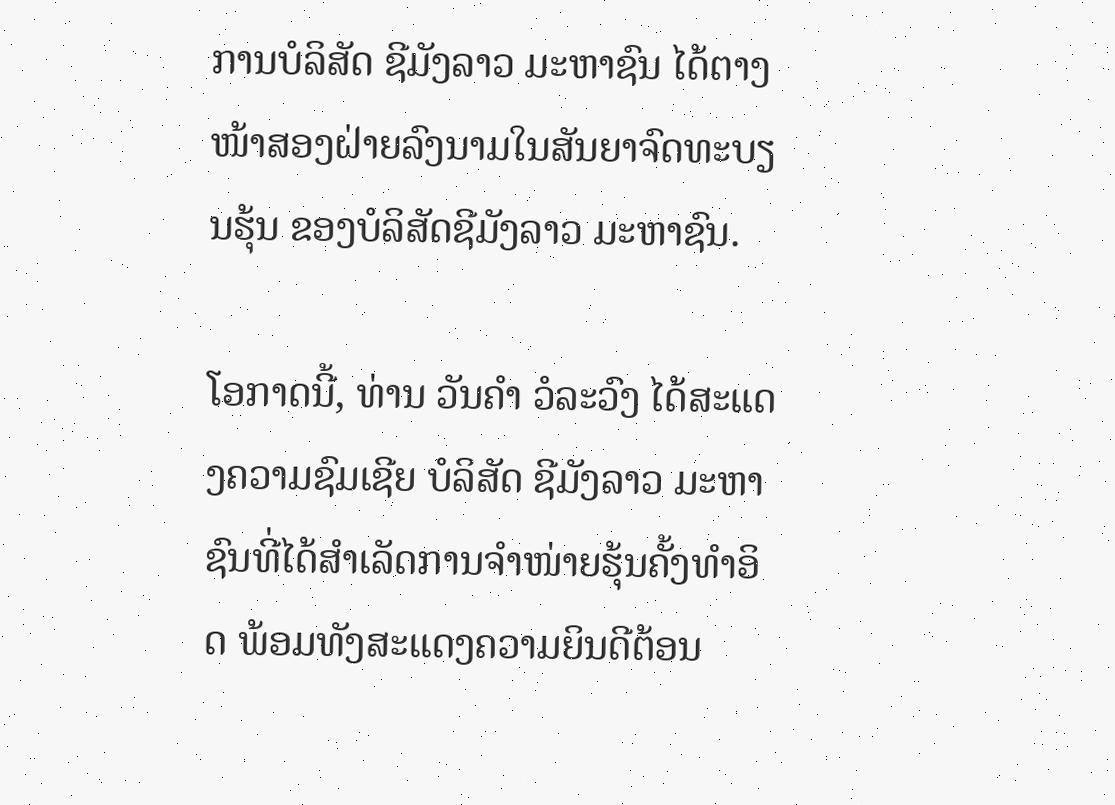ການບໍລິສັດ ຊີມັງລາວ ມະຫາຊົນ ໄດ້ຕາງໜ້າສອງຝ່າຍລົງນາມໃນສັນຍາຈົດທະບຽນຮຸ້ນ ຂອງບໍລິສັດຊີມັງລາວ ມະຫາຊົນ.

ໂອກາດນີ້, ທ່ານ ວັນຄໍາ ວໍລະວົງ ໄດ້ສະແດງຄວາມຊົມເຊີຍ ບໍລິສັດ ຊີມັງລາວ ມະຫາຊົນທີ່ໄດ້ສຳເລັດການຈຳໜ່າຍຮຸ້ນຄັ້ງທຳອິດ ພ້ອມທັງສະແດງຄວາມຍິນດີຕ້ອນ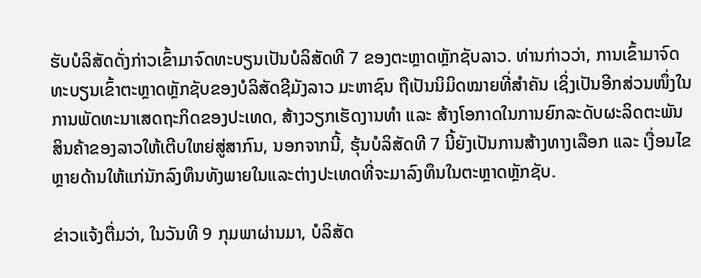ຮັບບໍລິສັດດັ່ງກ່າວເຂົ້າມາຈົດທະບຽນເປັນບໍລິສັດທີ 7 ຂອງຕະຫຼາດຫຼັກຊັບລາວ. ທ່ານກ່າວວ່າ, ການເຂົ້າມາຈົດທະບຽນເຂົ້າຕະຫຼາດຫຼັກຊັບຂອງບໍລິສັດຊີມັງລາວ ມະຫາຊົນ ຖືເປັນນິມິດໝາຍທີ່ສຳຄັນ ເຊິ່ງເປັນອີກສ່ວນໜຶ່ງໃນການພັດທະນາເສດຖະກິດຂອງປະເທດ, ສ້າງວຽກເຮັດງານທຳ ແລະ ສ້າງໂອກາດໃນການຍົກລະດັບຜະລິດຕະພັນສິນຄ້າຂອງລາວໃຫ້ເຕີບໃຫຍ່ສູ່ສາກົນ, ນອກຈາກນີ້, ຮຸ້ນບໍລິສັດທີ 7 ນີ້ຍັງເປັນການສ້າງທາງເລືອກ ແລະ ເງື່ອນໄຂຫຼາຍດ້ານໃຫ້ແກ່ນັກລົງທຶນທັງພາຍໃນແລະຕ່າງປະເທດທີ່ຈະມາລົງທຶນໃນຕະຫຼາດຫຼັກຊັບ.

ຂ່າວແຈ້ງຕື່ມວ່າ, ໃນວັນທີ 9 ກຸມພາຜ່ານມາ, ບໍລິສັດ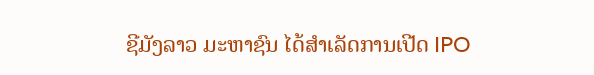ຊີມັງລາວ ມະຫາຊົນ ໄດ້ສຳເລັດການເປີດ IPO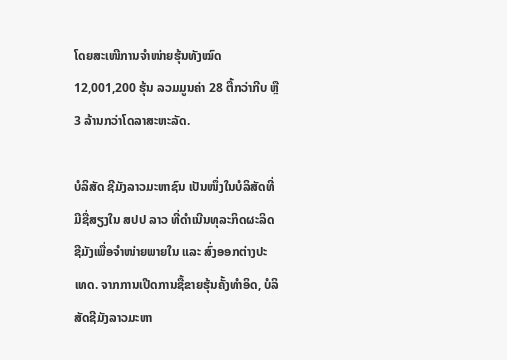ໂດຍສະເໜີການຈຳໜ່າຍຮຸ້ນທັງໝົດ 12,001,200 ຮຸ້ນ ລວມມູນຄ່າ 28 ຕື້ກວ່າກີບ ຫຼື 3 ລ້ານກວ່າໂດລາສະຫະລັດ.

ບໍລິສັດ ຊີມັງລາວມະຫາຊົນ ເປັນໜຶ່ງໃນບໍລິສັດທີ່ມີຊື່ສຽງໃນ ສປປ ລາວ ທີ່ດຳເນີນທຸລະກິດຜະລິດຊີມັງເພື່ອຈຳໜ່າຍພາຍໃນ ແລະ ສົ່ງອອກຕ່າງປະເທດ. ຈາກການເປີດການຊື້ຂາຍຮຸ້ນຄັ້ງທຳອິດ, ບໍລິສັດຊີມັງລາວມະຫາ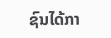ຊົນໄດ້ກາ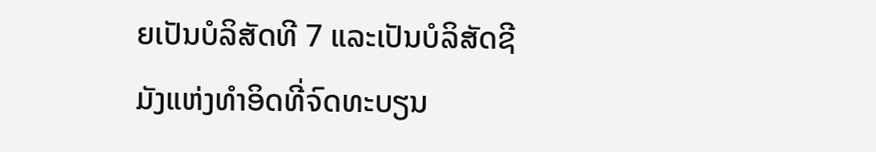ຍເປັນບໍລິສັດທີ 7 ແລະເປັນບໍລິສັດຊີມັງແຫ່ງທຳອິດທີ່ຈົດທະບຽນ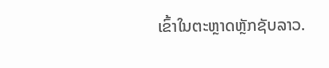ເຂົ້າໃນຕະຫຼາດຫຼັກຊັບລາວ.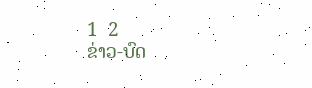1  2
ຂ່າວ-ບົດ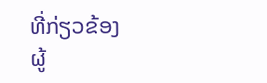ທີ່ກ່ຽວຂ້ອງ
ຜູ້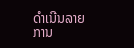ດຳເນີນລາຍການ